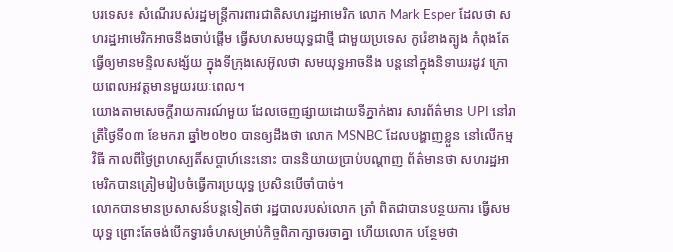បរទេស៖ សំណើរបស់រដ្ឋមន្ត្រីការពារជាតិសហរដ្ឋអាមេរិក លោក Mark Esper ដែលថា សហរដ្ឋអាមេរិកអាចនឹងចាប់ផ្តើម ធ្វើសហសមយុទ្ធជាថ្មី ជាមួយប្រទេស កូរ៉េខាងត្បូង កំពុងតែធ្វើឲ្យមានមន្ទិលសង្ស័យ ក្នុងទីក្រុងសេអ៊ូលថា សមយុទ្ធអាចនឹង បន្តនៅក្នុងនិទាឃរដូវ ក្រោយពេលអវត្តមានមួយរយៈពេល។
យោងតាមសេចក្តីរាយការណ៍មួយ ដែលចេញផ្សាយដោយទីភ្នាក់ងារ សារព័ត៌មាន UPI នៅរាត្រីថ្ងៃទី០៣ ខែមករា ឆ្នាំ២០២០ បានឲ្យដឹងថា លោក MSNBC ដែលបង្ហាញខ្លួន នៅលើកម្មវិធី កាលពីថ្ងៃព្រហស្បតិ៍សប្ដាហ៍នេះនោះ បាននិយាយប្រាប់បណ្ដាញ ព័ត៌មានថា សហរដ្ឋអាមេរិកបានត្រៀមរៀបចំធ្វើការប្រយុទ្ធ ប្រសិនបើចាំបាច់។
លោកបានមានប្រសាសន៍បន្តទៀតថា រដ្ឋបាលរបស់លោក ត្រាំ ពិតជាបានបន្ថយការ ធ្វើសមយុទ្ធ ព្រោះតែចង់បើកទ្វារចំហសម្រាប់កិច្ចពិភាក្សាចរចាគ្នា ហើយលោក បន្ថែមថា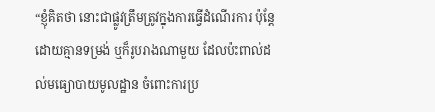“ខ្ញុំគិតថា នោះជាផ្លូវត្រឹមត្រូវក្នុងការធ្វើដំណើរការ ប៉ុន្តែដោយគ្មានទម្រង់ ឬក៏រូបរាងណាមួយ ដែលប៉ះពាល់ដល់មធ្យោបាយមូលដ្ឋាន ចំពោះការប្រ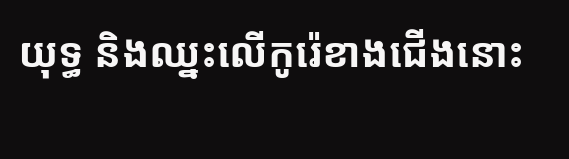យុទ្ធ និងឈ្នះលើកូរ៉េខាងជើងនោះ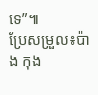ទេ”៕
ប្រែសម្រួល៖ប៉ាង កុង